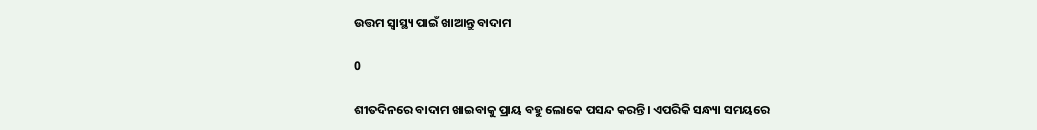ଉତ୍ତମ ସ୍ୱାସ୍ଥ୍ୟ ପାଇଁ ଖାଆନ୍ତୁ ବାଦାମ

0

ଶୀତଦିନରେ ବାଦାମ ଖାଇବାକୁ ପ୍ରାୟ ବହୁ ଲୋକେ ପସନ୍ଦ କରନ୍ତି। ଏପରିକି ସନ୍ଧ୍ୟା ସମୟରେ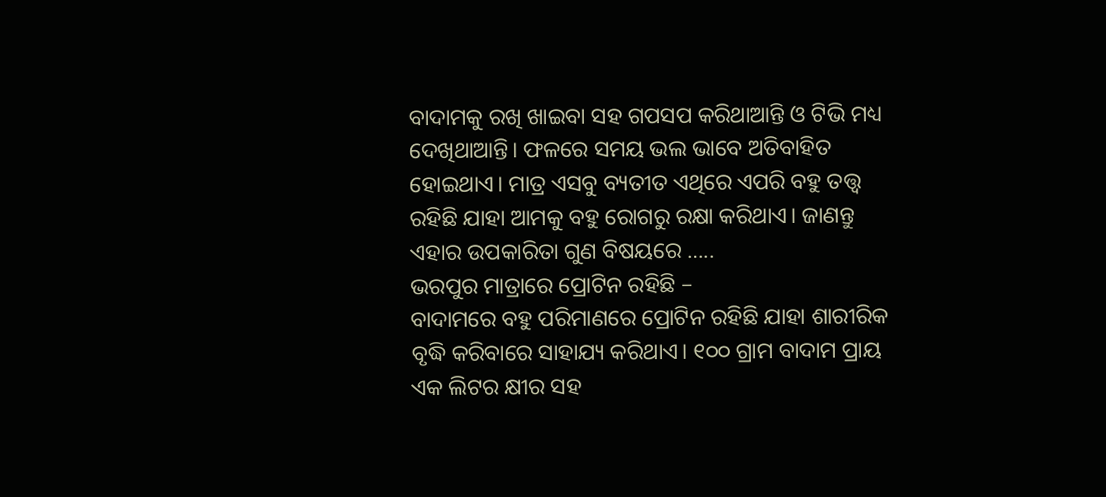ବାଦାମକୁ ରଖି ଖାଇବା ସହ ଗପସପ କରିଥାଆନ୍ତି ଓ ଟିଭି ମଧ୍ୟ ଦେଖିଥାଆନ୍ତି। ଫଳରେ ସମୟ ଭଲ ଭାବେ ଅତିବାହିତ ହୋଇଥାଏ। ମାତ୍ର ଏସବୁ ବ୍ୟତୀତ ଏଥିରେ ଏପରି ବହୁ ତତ୍ତ୍ୱ ରହିଛି ଯାହା ଆମକୁ ବହୁ ରୋଗରୁ ରକ୍ଷା କରିଥାଏ। ଜାଣନ୍ତୁ ଏହାର ଉପକାରିତା ଗୁଣ ବିଷୟରେ …..
ଭରପୁର ମାତ୍ରାରେ ପ୍ରୋଟିନ ରହିଛି –
ବାଦାମରେ ବହୁ ପରିମାଣରେ ପ୍ରୋଟିନ ରହିଛି ଯାହା ଶାରୀରିକ ବୃଦ୍ଧି କରିବାରେ ସାହାଯ୍ୟ କରିଥାଏ। ୧୦୦ ଗ୍ରାମ ବାଦାମ ପ୍ରାୟ ଏକ ଲିଟର କ୍ଷୀର ସହ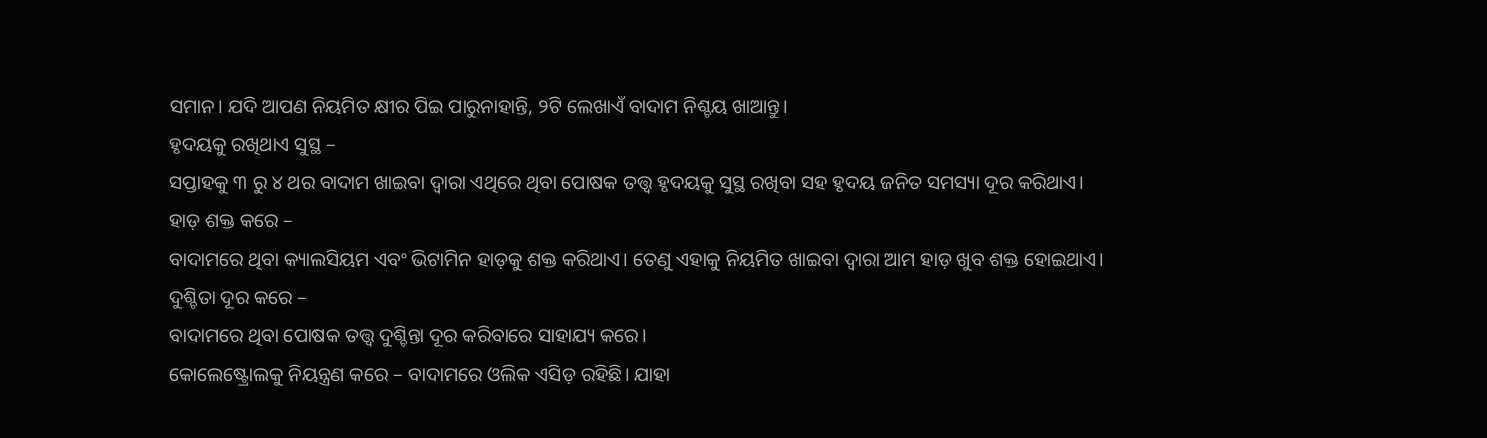ସମାନ। ଯଦି ଆପଣ ନିୟମିତ କ୍ଷୀର ପିଇ ପାରୁନାହାନ୍ତି, ୨ଟି ଲେଖାଏଁ ବାଦାମ ନିଶ୍ଚୟ ଖାଆନ୍ତୁ।
ହୃଦୟକୁ ରଖିଥାଏ ସୁସ୍ଥ –
ସପ୍ତାହକୁ ୩ ରୁ ୪ ଥର ବାଦାମ ଖାଇବା ଦ୍ୱାରା ଏଥିରେ ଥିବା ପୋଷକ ତତ୍ତ୍ୱ ହୃଦୟକୁ ସୁସ୍ଥ ରଖିବା ସହ ହୃଦୟ ଜନିତ ସମସ୍ୟା ଦୂର କରିଥାଏ।
ହାଡ଼ ଶକ୍ତ କରେ –
ବାଦାମରେ ଥିବା କ୍ୟାଲସିୟମ ଏବଂ ଭିଟାମିନ ହାଡ଼କୁ ଶକ୍ତ କରିଥାଏ। ତେଣୁ ଏହାକୁ ନିୟମିତ ଖାଇବା ଦ୍ୱାରା ଆମ ହାଡ଼ ଖୁବ ଶକ୍ତ ହୋଇଥାଏ।
ଦୁଶ୍ଚିତା ଦୂର କରେ –
ବାଦାମରେ ଥିବା ପୋଷକ ତତ୍ତ୍ୱ ଦୁଶ୍ଚିନ୍ତା ଦୂର କରିବାରେ ସାହାଯ୍ୟ କରେ।
କୋଲେଷ୍ଟ୍ରୋଲକୁ ନିୟନ୍ତ୍ରଣ କରେ – ବାଦାମରେ ଓଲିକ ଏସିଡ଼ ରହିଛି। ଯାହା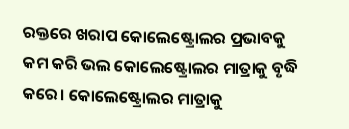ରକ୍ତରେ ଖରାପ କୋଲେଷ୍ଟ୍ରୋଲର ପ୍ରଭାବକୁ କମ କରି ଭଲ କୋଲେଷ୍ଟ୍ରୋଲର ମାତ୍ରାକୁ ବୃଦ୍ଧି କରେ। କୋଲେଷ୍ଟ୍ରୋଲର ମାତ୍ରାକୁ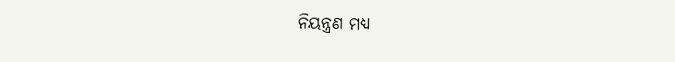ନିୟନ୍ତ୍ରଣ ମଧ୍ୟ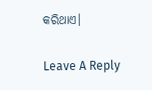କରିଥାଏ।

Leave A Reply